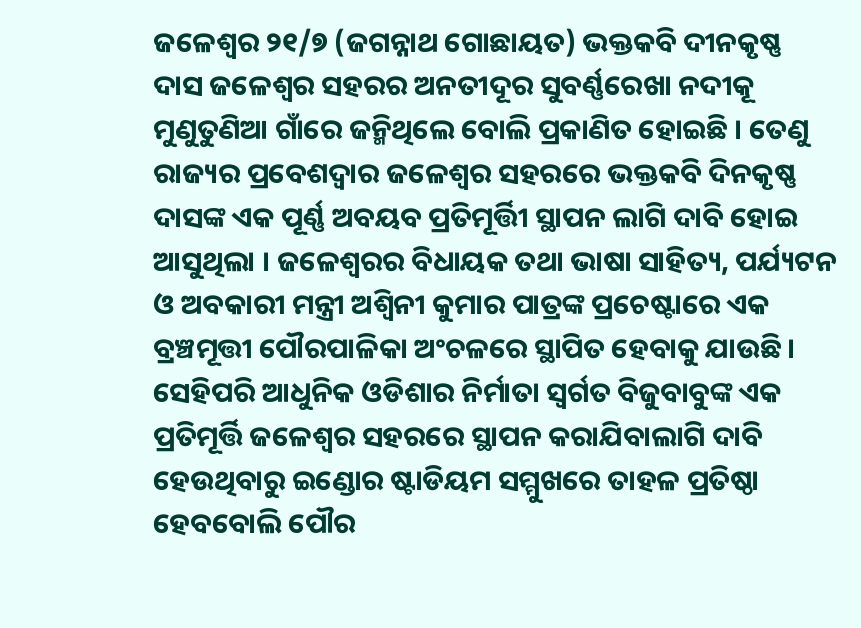ଜଳେଶ୍ୱର ୨୧/୭ (ଜଗନ୍ନାଥ ଗୋଛାୟତ) ଭକ୍ତକବି ଦୀନକୃଷ୍ଣ ଦାସ ଜଳେଶ୍ୱର ସହରର ଅନତୀଦୂର ସୁବର୍ଣ୍ଣରେଖା ନଦୀକୂ ମୁଣୁତୁଣିଆ ଗାଁରେ ଜନ୍ମିଥିଲେ ବୋଲି ପ୍ରକାଣିତ ହୋଇଛି । ତେଣୁ ରାଜ୍ୟର ପ୍ରବେଶଦ୍ୱାର ଜଳେଶ୍ୱର ସହରରେ ଭକ୍ତକବି ଦିନକୃଷ୍ଣ ଦାସଙ୍କ ଏକ ପୂର୍ଣ୍ଣ ଅବୟବ ପ୍ରତିମୂର୍ତ୍ତିୀ ସ୍ଥାପନ ଲାଗି ଦାବି ହୋଇ ଆସୁଥିଲା । ଜଳେଶ୍ୱରର ବିଧାୟକ ତଥା ଭାଷା ସାହିତ୍ୟ, ପର୍ଯ୍ୟଟନ ଓ ଅବକାରୀ ମନ୍ତ୍ରୀ ଅଶ୍ୱିନୀ କୁମାର ପାତ୍ରଙ୍କ ପ୍ରଚେଷ୍ଟାରେ ଏକ ବ୍ରଞ୍ଚମୂତ୍ତୀ ପୌରପାଳିକା ଅଂଚଳରେ ସ୍ଥାପିତ ହେବାକୁ ଯାଉଛି । ସେହିପରି ଆଧୁନିକ ଓଡିଶାର ନିର୍ମାତା ସ୍ୱର୍ଗତ ବିଜୁବାବୁଙ୍କ ଏକ ପ୍ରତିମୂର୍ତ୍ତି ଜଳେଶ୍ୱର ସହରରେ ସ୍ଥାପନ କରାଯିବାଲାଗି ଦାବି ହେଉଥିବାରୁ ଇଣ୍ଡୋର ଷ୍ଟାଡିୟମ ସମ୍ମୁଖରେ ତାହଳ ପ୍ରତିଷ୍ଠା ହେବବୋଲି ପୌର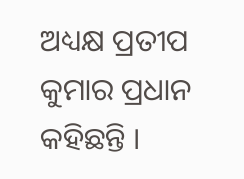ଅଧ୍ୟକ୍ଷ ପ୍ରତୀପ କୁମାର ପ୍ରଧାନ କହିଛନ୍ତି ।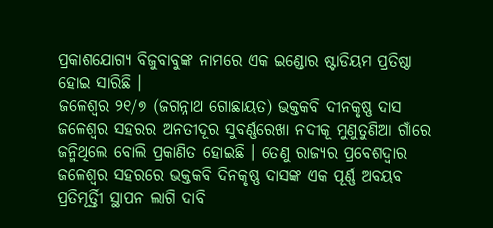ପ୍ରକାଶଯୋଗ୍ୟ ବିଜୁବାବୁଙ୍କ ନାମରେ ଏକ ଇଣ୍ଡୋର ଷ୍ଟାଡିୟମ ପ୍ରତିଷ୍ଠା ହୋଇ ସାରିଛି ।
ଜଳେଶ୍ୱର ୨୧/୭ (ଜଗନ୍ନାଥ ଗୋଛାୟତ) ଭକ୍ତକବି ଦୀନକୃଷ୍ଣ ଦାସ ଜଳେଶ୍ୱର ସହରର ଅନତୀଦୂର ସୁବର୍ଣ୍ଣରେଖା ନଦୀକୂ ମୁଣୁତୁଣିଆ ଗାଁରେ ଜନ୍ମିଥିଲେ ବୋଲି ପ୍ରକାଣିତ ହୋଇଛି । ତେଣୁ ରାଜ୍ୟର ପ୍ରବେଶଦ୍ୱାର ଜଳେଶ୍ୱର ସହରରେ ଭକ୍ତକବି ଦିନକୃଷ୍ଣ ଦାସଙ୍କ ଏକ ପୂର୍ଣ୍ଣ ଅବୟବ ପ୍ରତିମୂର୍ତ୍ତିୀ ସ୍ଥାପନ ଲାଗି ଦାବି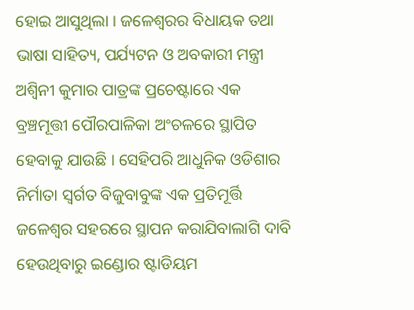ହୋଇ ଆସୁଥିଲା । ଜଳେଶ୍ୱରର ବିଧାୟକ ତଥା ଭାଷା ସାହିତ୍ୟ, ପର୍ଯ୍ୟଟନ ଓ ଅବକାରୀ ମନ୍ତ୍ରୀ ଅଶ୍ୱିନୀ କୁମାର ପାତ୍ରଙ୍କ ପ୍ରଚେଷ୍ଟାରେ ଏକ ବ୍ରଞ୍ଚମୂତ୍ତୀ ପୌରପାଳିକା ଅଂଚଳରେ ସ୍ଥାପିତ ହେବାକୁ ଯାଉଛି । ସେହିପରି ଆଧୁନିକ ଓଡିଶାର ନିର୍ମାତା ସ୍ୱର୍ଗତ ବିଜୁବାବୁଙ୍କ ଏକ ପ୍ରତିମୂର୍ତ୍ତି ଜଳେଶ୍ୱର ସହରରେ ସ୍ଥାପନ କରାଯିବାଲାଗି ଦାବି ହେଉଥିବାରୁ ଇଣ୍ଡୋର ଷ୍ଟାଡିୟମ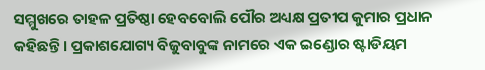ସମ୍ମୁଖରେ ତାହଳ ପ୍ରତିଷ୍ଠା ହେବବୋଲି ପୌର ଅଧ୍ୟକ୍ଷ ପ୍ରତୀପ କୁମାର ପ୍ରଧାନ କହିଛନ୍ତି । ପ୍ରକାଶଯୋଗ୍ୟ ବିଜୁବାବୁଙ୍କ ନାମରେ ଏକ ଇଣ୍ଡୋର ଷ୍ଟାଡିୟମ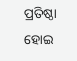ପ୍ରତିଷ୍ଠା ହୋଇ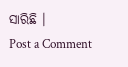ସାରିଛି ।
Post a Comment